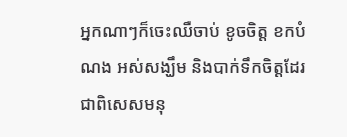អ្នកណាៗក៏ចេះឈឺចាប់ ខូចចិត្ត ខកបំណង អស់សង្ឃឹម និងបាក់ទឹកចិត្តដែរ ជាពិសេសមនុ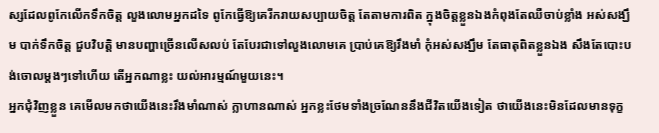ស្សដែលពូកែលើកទឹកចិត្ត លួងលោមអ្នកដទៃ ពូកែធ្វើឱ្យគេរីករាយសប្បាយចិត្ត តែតាមការពិត ក្នុងចិត្តខ្លួនឯងកំពុងតែឈឺចាប់ខ្លាំង អស់សង្ឃឹម បាក់ទឹកចិត្ត ជួបវិបត្តិ មានបញ្ហាច្រើនលើសលប់ តែបែរជាទៅលួងលោមគេ ប្រាប់គេឱ្យរឹងមាំ កុំអស់សង្ឃឹម តែធាតុពិតខ្លួនឯង សឹងតែបោះបង់ចោលម្ដងៗទៅហើយ តើអ្នកណាខ្លះ យល់អារម្មណ៍មួយនេះ។
អ្នកជុំវិញខ្លួន គេមើលមកថាយើងនេះរឹងមាំណាស់ ក្លាហានណាស់ អ្នកខ្លះថែមទាំងច្រណែននឹងជីវិតយើងទៀត ថាយើងនេះមិនដែលមានទុក្ខ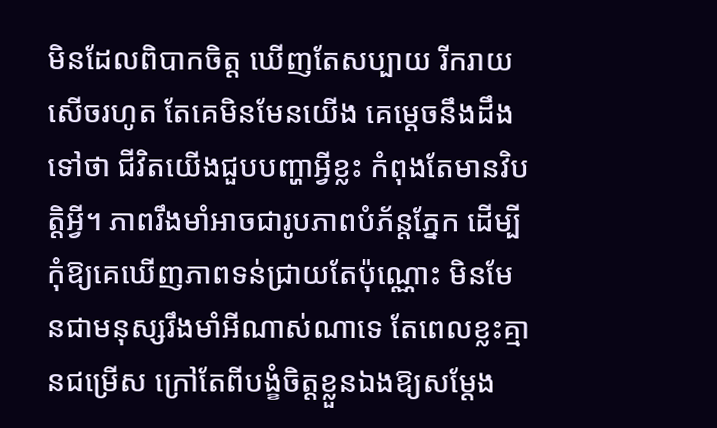មិនដែលពិបាកចិត្ត ឃើញតែសប្បាយ រីករាយ សើចរហូត តែគេមិនមែនយើង គេម្ដេចនឹងដឹងទៅថា ជីវិតយើងជួបបញ្ហាអ្វីខ្លះ កំពុងតែមានវិបត្តិអ្វី។ ភាពរឹងមាំអាចជារូបភាពបំភ័ន្តភ្នែក ដើម្បីកុំឱ្យគេឃើញភាពទន់ជ្រាយតែប៉ុណ្ណោះ មិនមែនជាមនុស្សរឹងមាំអីណាស់ណាទេ តែពេលខ្លះគ្មានជម្រើស ក្រៅតែពីបង្ខំចិត្តខ្លួនឯងឱ្យសម្ដែង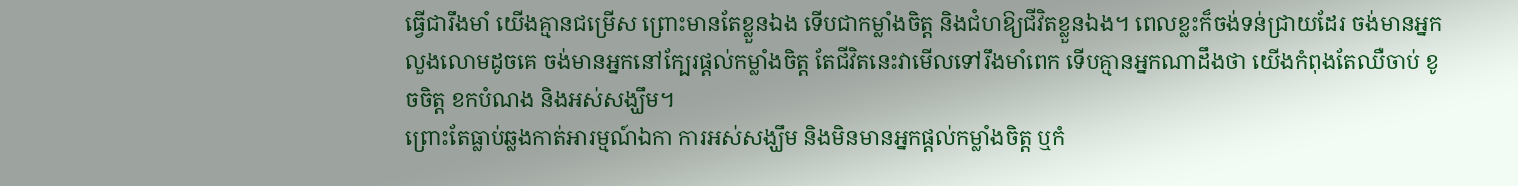ធ្វើជារឹងមាំ យើងគ្មានជម្រើស ព្រោះមានតែខ្លួនឯង ទើបជាកម្លាំងចិត្ត និងជំហឱ្យជីវិតខ្លួនឯង។ ពេលខ្លះក៏ចង់ទន់ជ្រាយដែរ ចង់មានអ្នកលួងលោមដូចគេ ចង់មានអ្នកនៅក្បែរផ្ដល់កម្លាំងចិត្ត តែជីវិតនេះវាមើលទៅរឹងមាំពេក ទើបគ្មានអ្នកណាដឹងថា យើងកំពុងតែឈឺចាប់ ខូចចិត្ត ខកបំណង និងអស់សង្ឃឹម។
ព្រោះតែធ្លាប់ឆ្លងកាត់អារម្មណ៍ឯកា ការអស់សង្ឃឹម និងមិនមានអ្នកផ្ដល់កម្លាំងចិត្ត ឬកំ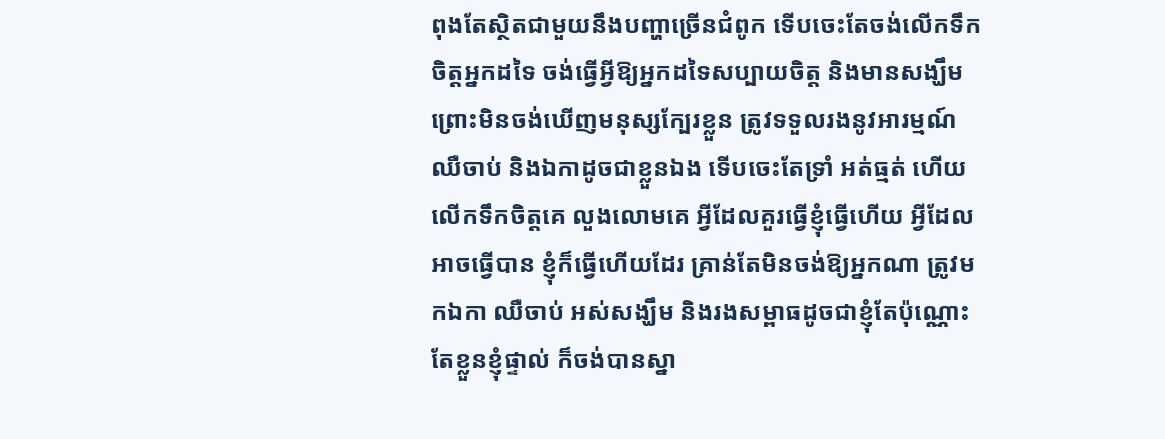ពុងតែស្ថិតជាមួយនឹងបញ្ហាច្រើនជំពូក ទើបចេះតែចង់លើកទឹកចិត្តអ្នកដទៃ ចង់ធ្វើអ្វីឱ្យអ្នកដទៃសប្បាយចិត្ត និងមានសង្ឃឹម ព្រោះមិនចង់ឃើញមនុស្សក្បែរខ្លួន ត្រូវទទួលរងនូវអារម្មណ៍ ឈឺចាប់ និងឯកាដូចជាខ្លួនឯង ទើបចេះតែទ្រាំ អត់ធ្មត់ ហើយលើកទឹកចិត្តគេ លួងលោមគេ អ្វីដែលគួរធ្វើខ្ញុំធ្វើហើយ អ្វីដែលអាចធ្វើបាន ខ្ញុំក៏ធ្វើហើយដែរ គ្រាន់តែមិនចង់ឱ្យអ្នកណា ត្រូវមកឯកា ឈឺចាប់ អស់សង្ឃឹម និងរងសម្ពាធដូចជាខ្ញុំតែប៉ុណ្ណោះ តែខ្លួនខ្ញុំផ្ទាល់ ក៏ចង់បានស្នា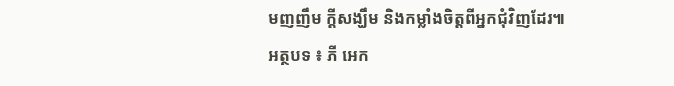មញញឹម ក្ដីសង្ឃឹម និងកម្លាំងចិត្តពីអ្នកជុំវិញដែរ៕
អត្ថបទ ៖ ភី អេក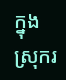ក្នុងស្រុករ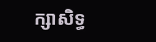ក្សាសិទ្ធ